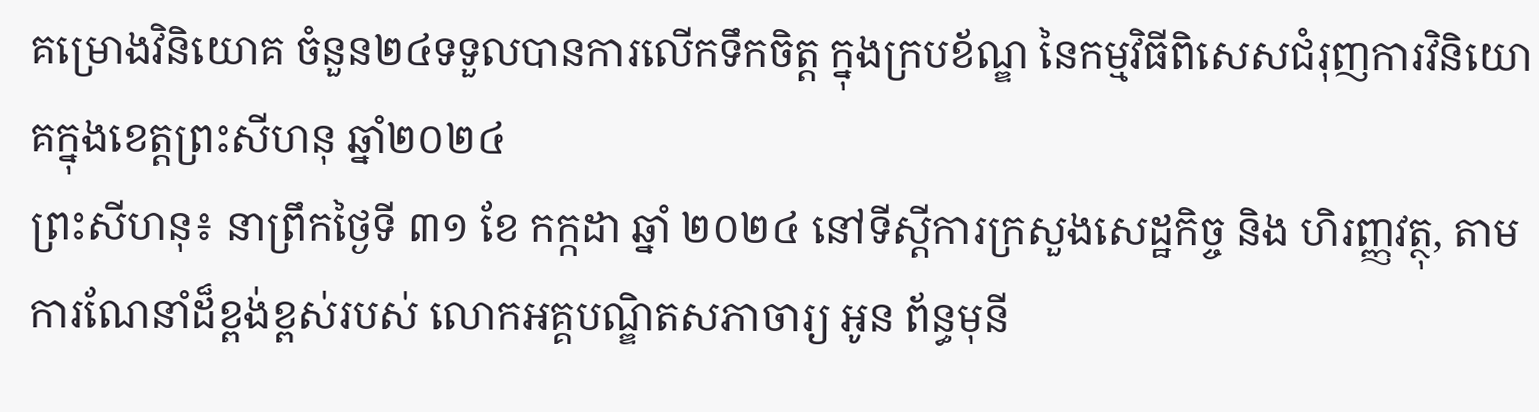គម្រោងវិនិយោគ ចំនួន២៤ទទួលបានការលើកទឹកចិត្ត ក្នុងក្របខ័ណ្ឌ នៃកម្មវិធីពិសេសជំរុញការវិនិយោគក្នុងខេត្តព្រះសីហនុ ឆ្នាំ២០២៤
ព្រះសីហនុ៖ នាព្រឹកថ្ងៃទី ៣១ ខែ កក្កដា ឆ្នាំ ២០២៤ នៅទីស្តីការក្រសួងសេដ្ឋកិច្ច និង ហិរញ្ញវត្ថុ, តាមការណែនាំដ៏ខ្ពង់ខ្ពស់របស់ លោកអគ្គបណ្ឌិតសភាចារ្យ អូន ព័ន្ធមុនី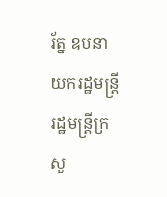រ័ត្ន ឧបនាយករដ្ឋមន្ត្រីរដ្ឋមន្ត្រីក្រសួ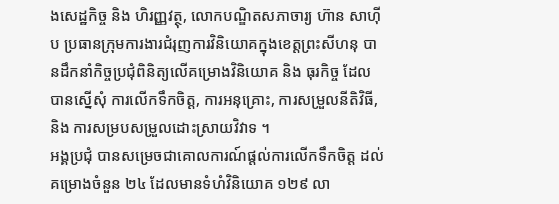ងសេដ្ឋកិច្ច និង ហិរញ្ញវត្ថុ, លោកបណ្ឌិតសភាចារ្យ ហ៊ាន សាហ៊ីប ប្រធានក្រុមការងារជំរុញការវិនិយោគក្នុងខេត្តព្រះសីហនុ បានដឹកនាំកិច្ចប្រជុំពិនិត្យលើគម្រោងវិនិយោគ និង ធុរកិច្ច ដែលបានស្នើសុំ ការលើកទឹកចិត្ត, ការអនុគ្រោះ, ការសម្រួលនីតិវិធី, និង ការសម្របសម្រួលដោះស្រាយវិវាទ ។
អង្គប្រជុំ បានសម្រេចជាគោលការណ៍ផ្តល់ការលើកទឹកចិត្ត ដល់គម្រោងចំនួន ២៤ ដែលមានទំហំវិនិយោគ ១២៩ លា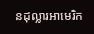នដុល្លារអាមេរិក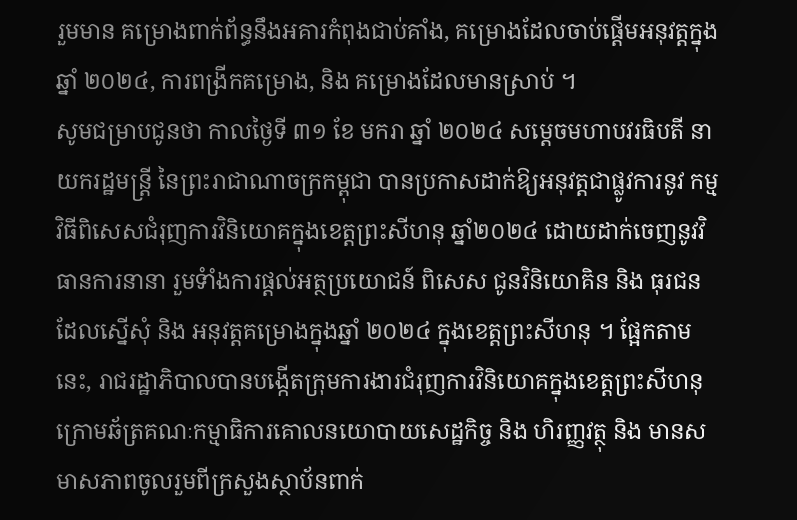រួមមាន គម្រោងពាក់ព័ន្ធនឹងអគារកំពុងជាប់គាំង, គម្រោងដែលចាប់ផ្តើមអនុវត្តក្នុងឆ្នាំ ២០២៤, ការពង្រីកគម្រោង, និង គម្រោងដែលមានស្រាប់ ។
សូមជម្រាបជូនថា កាលថ្ងៃទី ៣១ ខែ មករា ឆ្នាំ ២០២៤ សម្តេចមហាបវរធិបតី នាយករដ្ឋមន្ត្រី នៃព្រះរាជាណាចក្រកម្ពុជា បានប្រកាសដាក់ឱ្យអនុវត្តជាផ្លូវការនូវ កម្មវិធីពិសេសជំរុញការវិនិយោគក្នុងខេត្តព្រះសីហនុ ឆ្នាំ២០២៤ ដោយដាក់ចេញនូវវិធានការនានា រួមទំាំងការផ្តល់អត្ថប្រយោជន៍ ពិសេស ជូនវិនិយោគិន និង ធុរជន ដែលស្នើសុំ និង អនុវត្តគម្រោងក្នុងឆ្នាំ ២០២៤ ក្នុងខេត្តព្រះសីហនុ ។ ផ្អែកតាមនេះ, រាជរដ្ឋាភិបាលបានបង្កើតក្រុមការងារជំរុញការវិនិយោគក្នុងខេត្តព្រះសីហនុ ក្រោមឆ័ត្រគណៈកម្មាធិការគោលនយោបាយសេដ្ឋកិច្ច និង ហិរញ្ញវត្ថុ និង មានសមាសភាពចូលរួមពីក្រសួងស្ថាប័នពាក់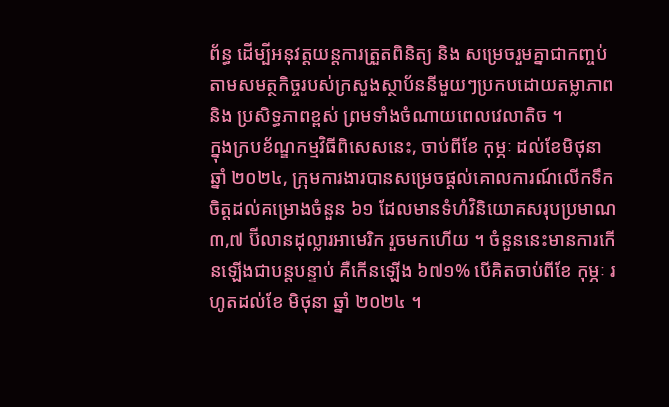ព័ន្ធ ដើម្បីអនុវត្តយន្តការត្រួតពិនិត្យ និង សម្រេចរួមគ្នាជាកញ្ចប់ តាមសមត្ថកិច្ចរបស់ក្រសួងស្ថាប័ននីមួយៗប្រកបដោយតម្លាភាព និង ប្រសិទ្ធភាពខ្ពស់ ព្រមទាំងចំណាយពេលវេលាតិច ។
ក្នុងក្របខ័ណ្ឌកម្មវិធីពិសេសនេះ, ចាប់ពីខែ កុម្ភៈ ដល់ខែមិថុនា ឆ្នាំ ២០២៤, ក្រុមការងារបានសម្រេចផ្តល់គោលការណ៍លើកទឹកចិត្តដល់គម្រោងចំនួន ៦១ ដែលមានទំហំវិនិយោគសរុបប្រមាណ ៣,៧ ប៊ីលានដុល្លារអាមេរិក រួចមកហើយ ។ ចំនួននេះមានការកើនឡើងជាបន្តបន្ទាប់ គឺកើនឡើង ៦៧១% បើគិតចាប់ពីខែ កុម្ភៈ រហូតដល់ខែ មិថុនា ឆ្នាំ ២០២៤ ។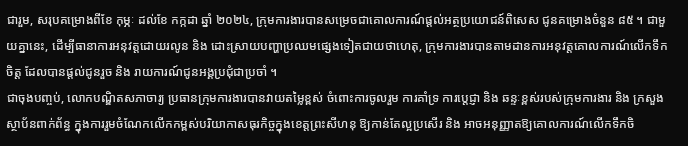ជារួម, សរុបគម្រោងពីខែ កុម្ភៈ ដល់ខែ កក្កដា ឆ្នាំ ២០២៤, ក្រុមការងារបានសម្រេចជាគោលការណ៍ផ្តល់អត្ថប្រយោជន៍ពិសេស ជូនគម្រោងចំនួន ៨៥ ។ ជាមួយគ្នានេះ, ដើម្បីធានាការអនុវត្តដោយរលូន និង ដោះស្រាយបញ្ហាប្រឈមផ្សេងទៀតជាយថាហេតុ, ក្រុមការងារបានតាមដានការអនុវត្តគោលការណ៍លើកទឹកចិត្ត ដែលបានផ្តល់ជូនរួច និង រាយការណ៍ជូនអង្គប្រជុំជាប្រចាំ ។
ជាចុងបញ្ចប់, លោកបណ្ឌិតសភាចារ្យ ប្រធានក្រុមការងារបានវាយតម្លៃខ្ពស់ ចំពោះការចូលរួម ការគាំទ្រ ការប្តេជ្ញា និង ឆន្ទៈខ្ពស់របស់ក្រុមការងារ និង ក្រសួងស្ថាប័នពាក់ព័ន្ធ ក្នុងការរួមចំណែកលើកកម្ពស់បរិយាកាសធុរកិច្ចក្នុងខេត្តព្រះសីហនុ ឱ្យកាន់តែល្អប្រសើរ និង អាចអនុញ្ញាតឱ្យគោលការណ៍លើកទឹកចិ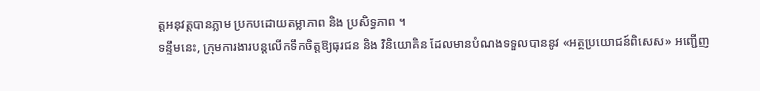ត្តអនុវត្តបានភ្លាម ប្រកបដោយតម្លាភាព និង ប្រសិទ្ធភាព ។
ទន្ទឹមនេះ, ក្រុមការងារបន្តលើកទឹកចិត្តឱ្យធុរជន និង វិនិយោគិន ដែលមានបំណងទទួលបាននូវ «អត្ថប្រយោជន៍ពិសេស» អញ្ជើញ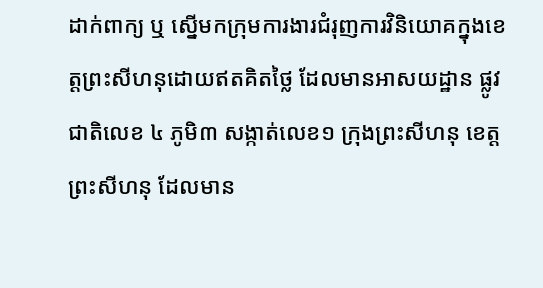ដាក់ពាក្យ ឬ ស្នើមកក្រុមការងារជំរុញការវិនិយោគក្នុងខេត្តព្រះសីហនុដោយឥតគិតថ្លៃ ដែលមានអាសយដ្ឋាន ផ្លូវជាតិលេខ ៤ ភូមិ៣ សង្កាត់លេខ១ ក្រុងព្រះសីហនុ ខេត្តព្រះសីហនុ ដែលមាន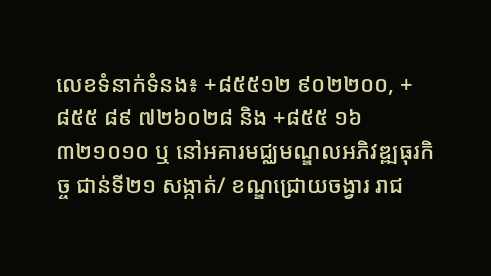លេខទំនាក់ទំនង៖ +៨៥៥១២ ៩០២២០០, +៨៥៥ ៨៩ ៧២៦០២៨ និង +៨៥៥ ១៦ ៣២១០១០ ឬ នៅអគារមជ្ឈមណ្ឌលអភិវឌ្ឍធុរកិច្ច ជាន់ទី២១ សង្កាត់/ ខណ្ឌជ្រោយចង្វារ រាជ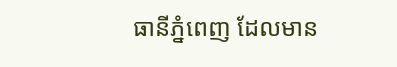ធានីភ្នំពេញ ដែលមាន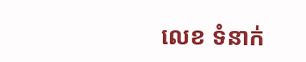លេខ ទំនាក់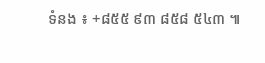ទំនង ៖ +៨៥៥ ៩៣ ៨៥៨ ៥៤៣ ៕